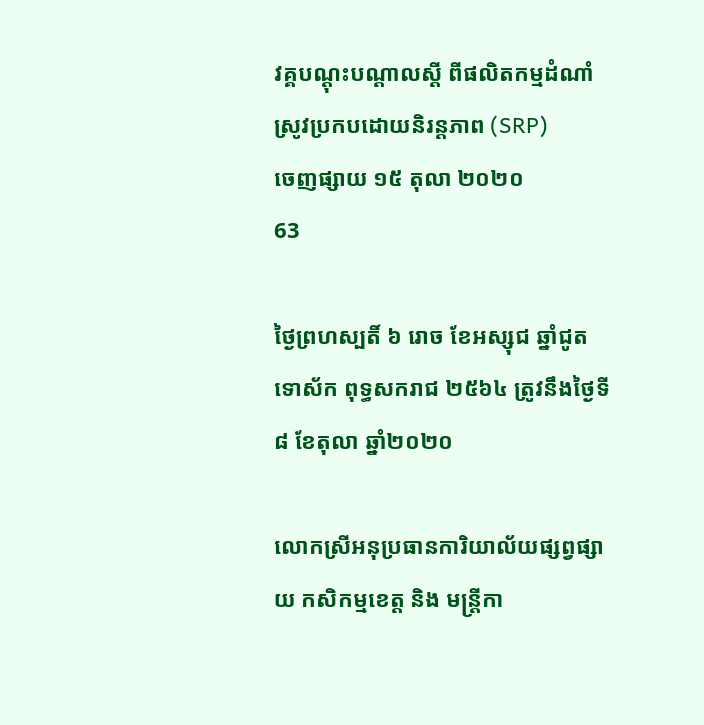វគ្គបណ្តុះបណ្តាលស្តី ពីផលិតកម្មដំណាំស្រូវប្រកបដោយនិរន្តភាព (SRP)
ចេញផ្សាយ ១៥ តុលា ២០២០
63

ថ្ងៃព្រហស្បតិ៍ ៦ រោច ខែអស្សុជ ឆ្នាំជូត ទោស័ក ពុទ្ធសករាជ ២៥៦៤ ត្រូវនឹងថ្ងៃទី៨ ខែតុលា ឆ្នាំ២០២០

លោកស្រីអនុប្រធានការិយាល័យផ្សព្វផ្សាយ កសិកម្មខេត្ត និង មន្ត្រីកា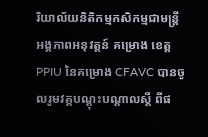រិយាល័យនិតិកម្មកសិកម្មជាមន្ត្រី អង្គភាពអនុវត្តន៍ គម្រោង ខេត្ត PPIU នៃគម្រោង CFAVC បានចូលរូមវគ្គបណ្តុះបណ្តាលស្តី ពីផ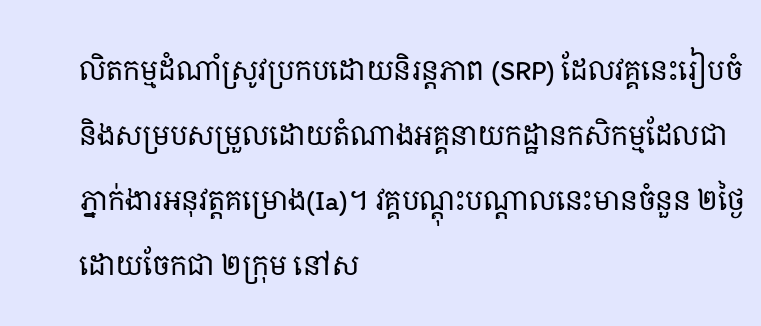លិតកម្មដំណាំស្រូវប្រកបដោយនិរន្តភាព (SRP) ដែលវគ្គនេះរៀបចំ និងសម្របសម្រួលដោយតំណាងអគ្គនាយកដ្ឋានកសិកម្មដែលជាភ្នាក់ងារអនុវត្តគម្រោង(Ia)។ វគ្គបណ្តុះបណ្តាលនេះមានចំនួន ២ថ្ងៃ ដោយចែកជា ២ក្រុម នៅស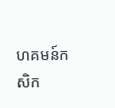ហគមន៍កសិក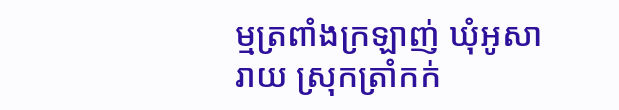ម្មត្រពាំងក្រឡាញ់ ឃុំអូសារាយ ស្រុកត្រាំកក់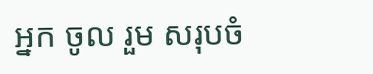អ្នក ចូល រួម សរុបចំ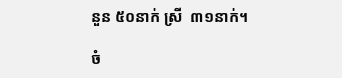នួន ៥០នាក់ ស្រី  ៣១នាក់។

ចំ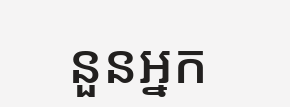នួនអ្នក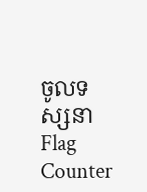ចូលទស្សនា
Flag Counter